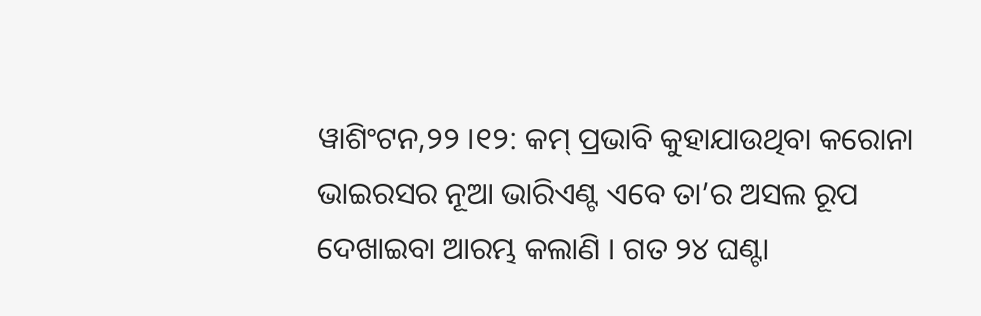ୱାଶିଂଟନ,୨୨ ।୧୨: କମ୍ ପ୍ରଭାବି କୁହାଯାଉଥିବା କରୋନା ଭାଇରସର ନୂଆ ଭାରିଏଣ୍ଟ ଏବେ ତା’ର ଅସଲ ରୂପ ଦେଖାଇବା ଆରମ୍ଭ କଲାଣି । ଗତ ୨୪ ଘଣ୍ଟା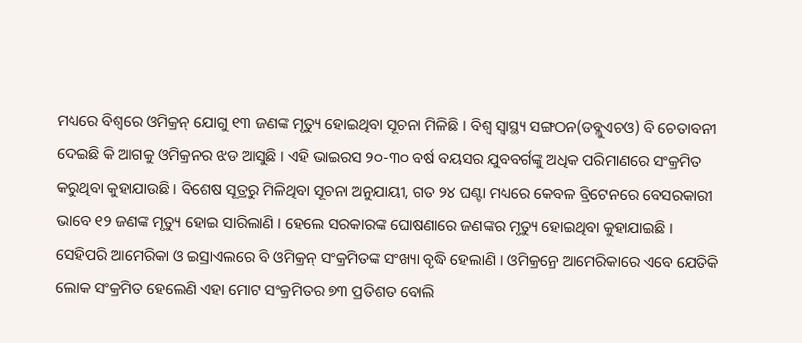ମଧ୍ୟରେ ବିଶ୍ୱରେ ଓମିକ୍ରନ୍ ଯୋଗୁ ୧୩ ଜଣଙ୍କ ମୃତ୍ୟୁ ହୋଇଥିବା ସୂଚନା ମିଳିଛି । ବିଶ୍ୱ ସ୍ୱାସ୍ଥ୍ୟ ସଙ୍ଗଠନ(ଡବ୍ଲୁଏଚଓ) ବି ଚେତାବନୀ ଦେଇଛି କି ଆଗକୁ ଓମିକ୍ରନର ଝଡ ଆସୁଛି । ଏହି ଭାଇରସ ୨୦-୩୦ ବର୍ଷ ବୟସର ଯୁବବର୍ଗଙ୍କୁ ଅଧିକ ପରିମାଣରେ ସଂକ୍ରମିତ କରୁଥିବା କୁହାଯାଉଛି । ବିଶେଷ ସୂତ୍ରରୁ ମିଳିଥିବା ସୂଚନା ଅନୁଯାୟୀ, ଗତ ୨୪ ଘଣ୍ଟା ମଧ୍ୟରେ କେବଳ ବ୍ରିଟେନରେ ବେସରକାରୀ ଭାବେ ୧୨ ଜଣଙ୍କ ମୃତ୍ୟୁ ହୋଇ ସାରିଲାଣି । ହେଲେ ସରକାରଙ୍କ ଘୋଷଣାରେ ଜଣଙ୍କର ମୃତ୍ୟୁ ହୋଇଥିବା କୁହାଯାଇଛି । ସେହିପରି ଆମେରିକା ଓ ଇସ୍ରାଏଲରେ ବି ଓମିକ୍ରନ୍ ସଂକ୍ରମିତଙ୍କ ସଂଖ୍ୟା ବୃଦ୍ଧି ହେଲାଣି । ଓମିକ୍ରନ୍ରେ ଆମେରିକାରେ ଏବେ ଯେତିକି ଲୋକ ସଂକ୍ରମିତ ହେଲେଣି ଏହା ମୋଟ ସଂକ୍ରମିତର ୭୩ ପ୍ରତିଶତ ବୋଲି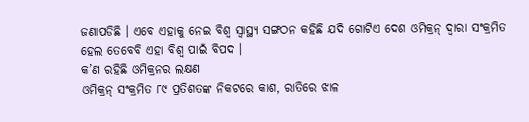ଜଣାପଡିଛି । ଏବେ ଏହାକୁ ନେଇ ବିଶ୍ୱ ସ୍ୱାସ୍ଥ୍ୟ ସଙ୍ଗଠନ କହିଛି ଯଦି ଗୋଟିଏ ଦେଶ ଓମିକ୍ରନ୍ ଦ୍ୱାରା ସଂକ୍ରମିତ ହେଲ ତେବେବି ଏହା ବିଶ୍ୱ ପାଇଁ ବିପଦ ।
କ’ଣ ରହିଛି ଓମିକ୍ରନର ଲକ୍ଷଣ
ଓମିକ୍ରନ୍ ସଂକ୍ରମିତ ୮୯ ପ୍ରତିଶତଙ୍କ ନିକଟରେ କାଶ, ରାତିରେ ଝାଳ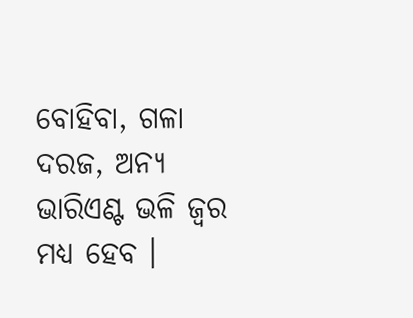ବୋହିବା, ଗଳା ଦରଜ, ଅନ୍ୟ ଭାରିଏଣ୍ଟ ଭଳି ଜ୍ୱର ମଧ୍ୟ ହେବ ।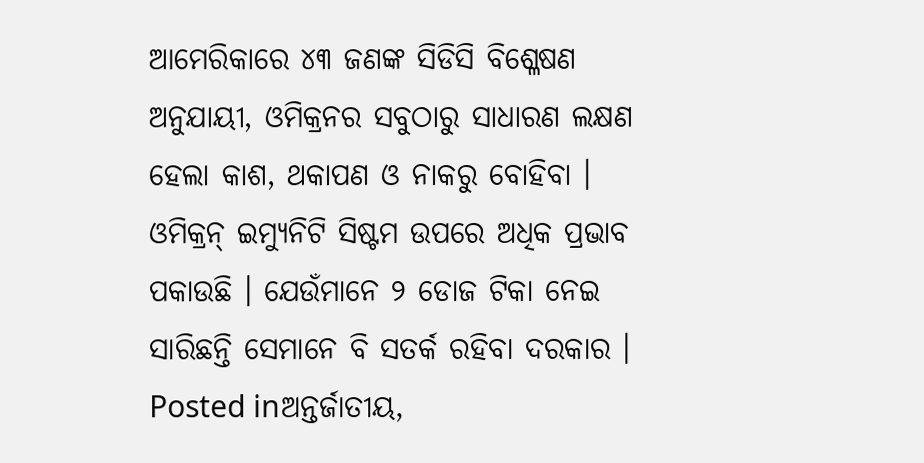ଆମେରିକାରେ ୪୩ ଜଣଙ୍କ ସିଡିସି ବିଶ୍ଳେଷଣ ଅନୁଯାୟୀ, ଓମିକ୍ରନର ସବୁଠାରୁ ସାଧାରଣ ଲକ୍ଷଣ ହେଲା କାଶ, ଥକାପଣ ଓ ନାକରୁ ବୋହିବା । ଓମିକ୍ରନ୍ ଇମ୍ୟୁନିଟି ସିଷ୍ଟମ ଉପରେ ଅଧିକ ପ୍ରଭାବ ପକାଉଛି । ଯେଉଁମାନେ ୨ ଡୋଜ ଟିକା ନେଇ ସାରିଛନ୍ତି ସେମାନେ ବି ସତର୍କ ରହିବା ଦରକାର ।
Posted inଅନ୍ତର୍ଜାତୀୟ,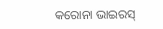କରୋନା ଭାଇରସ୍